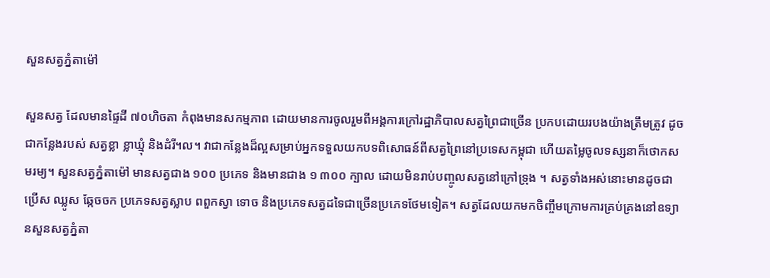សួនសត្វភ្នំតាម៉ៅ

សួនសត្វ ដែលមានផ្ទៃដី ៧០ហិចតា កំពុងមានសកម្មភាព ដោយមានការចូលរួមពីអង្គការក្រៅរដ្ឋាភិបាលសត្វព្រៃជាច្រើន ប្រកបដោយរបងយ៉ាងត្រឹមត្រូវ ដូចជាកន្លែងរបស់ សត្វខ្លា ខ្លាឃ្មុំ និងដំរី។ល។ វាជាកន្លែងដ៏ល្អសម្រាប់អ្នកទទួលយកបទពិសោធន៍ពីសត្វព្រៃនៅប្រទេសកម្ពុជា ហើយតម្លៃចូលទស្សនាក៏ថោកសមរម្យ។ សួនសត្វភ្នំតាម៉ៅ មានសត្វជាង ១០០ ប្រភេទ និងមានជាង ១ ៣០០ ក្បាល ដោយមិនរាប់បញ្ចូលសត្វនៅក្រៅទ្រុង ។ សត្វទាំងអស់នោះមានដូចជា ប្រើស ឈ្លូស ឆ្កែចចក ប្រភេទសត្វស្លាប ពពួកស្វា ទោច និងប្រភេទសត្វដទៃជាច្រើនប្រភេទថែមទៀត។ សត្វដែលយកមកចិញ្ចឹមក្រោមការគ្រប់គ្រងនៅឧទ្យានសួនសត្វភ្នំតា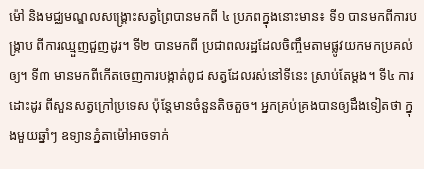ម៉ៅ និងមជ្ឈមណ្ឌលសង្គ្រោះសត្វព្រៃបានមកពី ៤ ប្រភពក្នុងនោះមាន៖ ទី១ បានមកពីការបង្ក្រាប ពីការឈ្មួញជួញដូរ។ ទី២ បានមកពី ប្រជាពលរដ្ឋដែលចិញ្ចឹមតាមផ្លូវយកមកប្រគល់ឲ្យ។ ទី៣ មានមកពីកើតចេញការបង្កាត់ពូជ សត្វដែលរស់នៅទីនេះ ស្រាប់តែម្តង។ ទី៤ ការដោះដូរ ពីសួនសត្វក្រៅប្រទេស ប៉ុន្តែមានចំនួនតិចតួច។ អ្នកគ្រប់គ្រងបានឲ្យដឹងទៀតថា ក្នុងមួយឆ្នាំៗ ឧទ្យានភ្នំតាម៉ៅអាចទាក់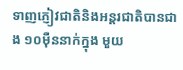ទាញភ្ញៀវជាតិនិងអន្តរជាតិបានជាង ១០ម៉ឺននាក់ក្នុង មួយ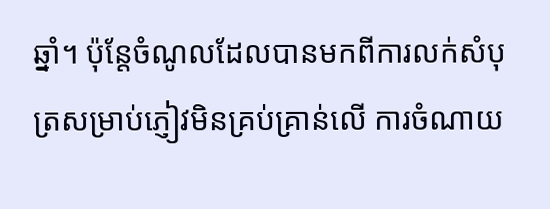ឆ្នាំ។ ប៉ុន្តែចំណូលដែលបានមកពីការលក់សំបុត្រសម្រាប់ភ្ញៀវមិនគ្រប់គ្រាន់លើ ការចំណាយ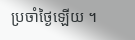ប្រចាំថ្ងៃឡើយ ។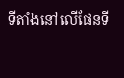ទីតាំងនៅលើផែនទី